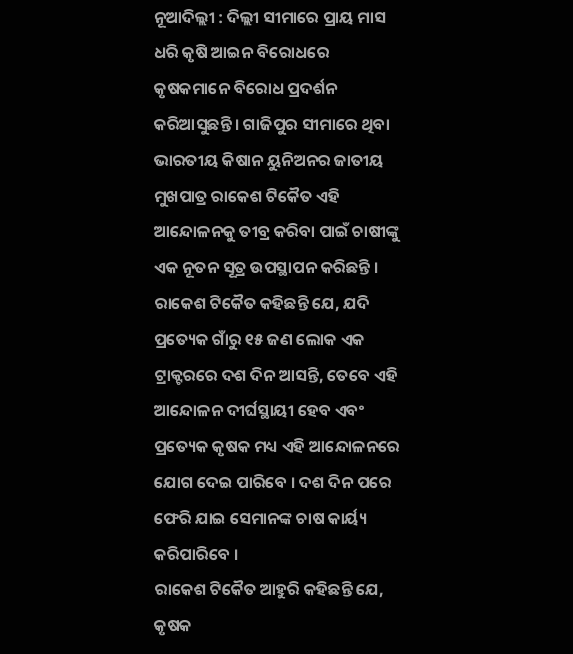ନୂଆଦିଲ୍ଲୀ : ଦିଲ୍ଲୀ ସୀମାରେ ପ୍ରାୟ ମାସ ଧରି କୃଷି ଆଇନ ବିରୋଧରେ କୃଷକମାନେ ବିରୋଧ ପ୍ରଦର୍ଶନ କରିଆସୁଛନ୍ତି । ଗାଜିପୁର ସୀମାରେ ଥିବା ଭାରତୀୟ କିଷାନ ୟୁନିଅନର ଜାତୀୟ ମୁଖପାତ୍ର ରାକେଶ ଟିକୈତ ଏହି ଆନ୍ଦୋଳନକୁ ତୀବ୍ର କରିବା ପାଇଁ ଚାଷୀଙ୍କୁ ଏକ ନୂତନ ସୂତ୍ର ଉପସ୍ଥାପନ କରିଛନ୍ତି ।
ରାକେଶ ଟିକୈତ କହିଛନ୍ତି ଯେ, ଯଦି ପ୍ରତ୍ୟେକ ଗାଁରୁ ୧୫ ଜଣ ଲୋକ ଏକ ଟ୍ରାକ୍ଟରରେ ଦଶ ଦିନ ଆସନ୍ତି, ତେବେ ଏହି ଆନ୍ଦୋଳନ ଦୀର୍ଘସ୍ଥାୟୀ ହେବ ଏବଂ ପ୍ରତ୍ୟେକ କୃଷକ ମଧ୍ୟ ଏହି ଆନ୍ଦୋଳନରେ ଯୋଗ ଦେଇ ପାରିବେ । ଦଶ ଦିନ ପରେ ଫେରି ଯାଇ ସେମାନଙ୍କ ଚାଷ କାର୍ୟ୍ୟ କରିପାରିବେ ।
ରାକେଶ ଟିକୈତ ଆହୁରି କହିଛନ୍ତି ଯେ, କୃଷକ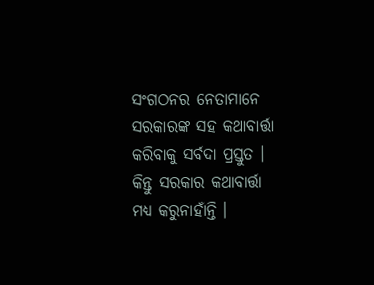ସଂଗଠନର ନେତାମାନେ ସରକାରଙ୍କ ସହ କଥାବାର୍ତ୍ତା କରିବାକୁ ସର୍ବଦା ପ୍ରସ୍ତୁତ । କିନ୍ତୁ ସରକାର କଥାବାର୍ତ୍ତା ମଧ୍ୟ କରୁନାହାଁନ୍ତି ।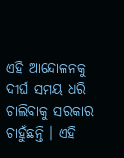ଏହି ଆନ୍ଦୋଳନକୁ ଦୀର୍ଘ ସମୟ ଧରି ଚାଲିବାକୁ ସରକାର ଚାହୁଁଛନ୍ତି । ଏହି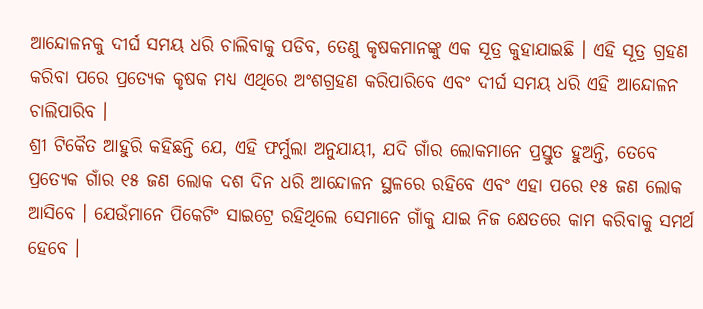ଆନ୍ଦୋଳନକୁ ଦୀର୍ଘ ସମୟ ଧରି ଚାଲିବାକୁ ପଡିବ, ତେଣୁ କୃଷକମାନଙ୍କୁ ଏକ ସୂତ୍ର କୁହାଯାଇଛି । ଏହି ସୂତ୍ର ଗ୍ରହଣ କରିବା ପରେ ପ୍ରତ୍ୟେକ କୃଷକ ମଧ୍ୟ ଏଥିରେ ଅଂଶଗ୍ରହଣ କରିପାରିବେ ଏବଂ ଦୀର୍ଘ ସମୟ ଧରି ଏହି ଆନ୍ଦୋଳନ ଚାଲିପାରିବ ।
ଶ୍ରୀ ଟିକୈତ ଆହୁରି କହିଛନ୍ତି ଯେ, ଏହି ଫର୍ମୁଲା ଅନୁଯାୟୀ, ଯଦି ଗାଁର ଲୋକମାନେ ପ୍ରସ୍ତୁତ ହୁଅନ୍ତି, ତେବେ ପ୍ରତ୍ୟେକ ଗାଁର ୧୫ ଜଣ ଲୋକ ଦଶ ଦିନ ଧରି ଆନ୍ଦୋଳନ ସ୍ଥଳରେ ରହିବେ ଏବଂ ଏହା ପରେ ୧୫ ଜଣ ଲୋକ ଆସିବେ । ଯେଉଁମାନେ ପିକେଟିଂ ସାଇଟ୍ରେ ରହିଥିଲେ ସେମାନେ ଗାଁକୁ ଯାଇ ନିଜ କ୍ଷେତରେ କାମ କରିବାକୁ ସମର୍ଥ ହେବେ ।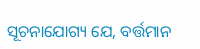ସୂଚନାଯୋଗ୍ୟ ଯେ, ବର୍ତ୍ତମାନ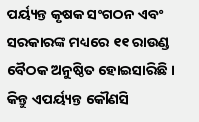ପର୍ୟ୍ୟନ୍ତ କୃଷକ ସଂଗଠନ ଏବଂ ସରକାରଙ୍କ ମଧ୍ୟରେ ୧୧ ରାଉଣ୍ଡ ବୈଠକ ଅନୁଷ୍ଠିତ ହୋଇସାରିଛି । କିନ୍ତୁ ଏପର୍ୟ୍ୟନ୍ତ କୌଣସି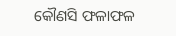କୌଣସି ଫଳାଫଳ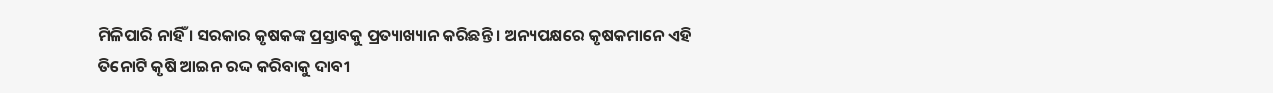ମିଳିପାରି ନାହିଁ । ସରକାର କୃଷକଙ୍କ ପ୍ରସ୍ତାବକୁ ପ୍ରତ୍ୟାଖ୍ୟାନ କରିଛନ୍ତି । ଅନ୍ୟପକ୍ଷରେ କୃଷକମାନେ ଏହି ତିନୋଟି କୃଷି ଆଇନ ରଦ୍ଦ କରିବାକୁ ଦାବୀ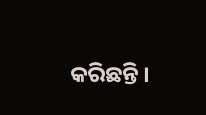କରିଛନ୍ତି ।